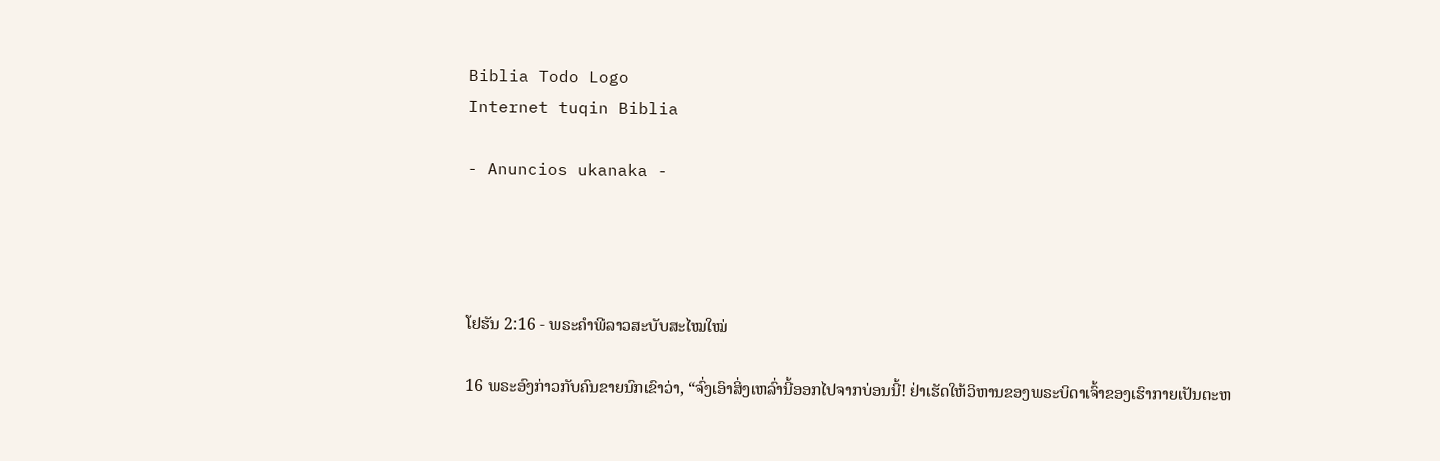Biblia Todo Logo
Internet tuqin Biblia

- Anuncios ukanaka -




ໂຢຮັນ 2:16 - ພຣະຄຳພີລາວສະບັບສະໄໝໃໝ່

16 ພຣະອົງກ່າວກັບຄົນຂາຍນົກເຂົາວ່າ, “ຈົ່ງເອົາສິ່ງເຫລົ່ານີ້ອອກໄປຈາກບ່ອນນີ້! ຢ່າເຮັດໃຫ້ວິຫານຂອງພຣະບິດາເຈົ້າຂອງເຮົາກາຍເປັນຕະຫ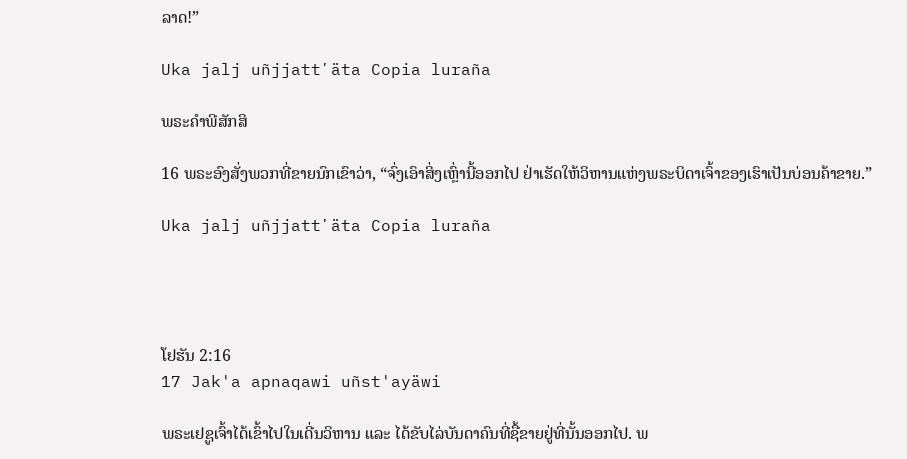ລາດ!”

Uka jalj uñjjattʼäta Copia luraña

ພຣະຄຳພີສັກສິ

16 ພຣະອົງສັ່ງພວກທີ່ຂາຍນົກເຂົາວ່າ, “ຈົ່ງເອົາສິ່ງເຫຼົ່ານີ້ອອກໄປ ຢ່າເຮັດໃຫ້ວິຫານແຫ່ງພຣະບິດາເຈົ້າຂອງເຮົາເປັນບ່ອນຄ້າຂາຍ.”

Uka jalj uñjjattʼäta Copia luraña




ໂຢຮັນ 2:16
17 Jak'a apnaqawi uñst'ayäwi

ພຣະເຢຊູເຈົ້າໄດ້ເຂົ້າໄປໃນເດີ່ນວິຫານ ແລະ ໄດ້ຂັບໄລ່ບັນດາຄົນທີ່ຊື້ຂາຍຢູ່ທີ່ນັ້ນອອກໄປ. ພ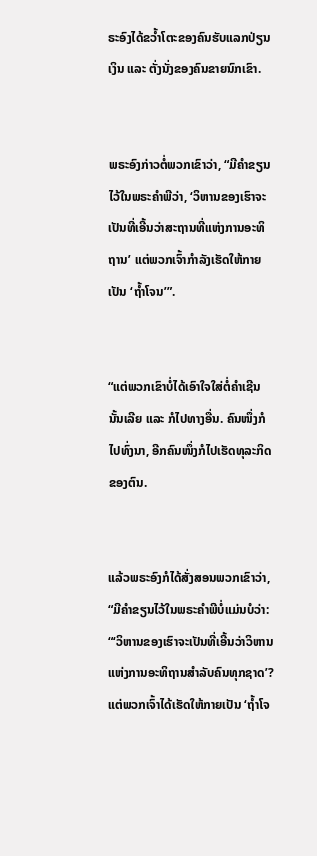ຣະອົງໄດ້ຂວ້ຳໂຕະຂອງຄົນຮັບແລກປ່ຽນເງິນ ແລະ ຕັ່ງນັ່ງຂອງຄົນຂາຍນົກເຂົາ.


ພຣະອົງກ່າວຕໍ່ພວກເຂົາວ່າ, “ມີຄຳຂຽນໄວ້ໃນພຣະຄຳພີວ່າ, ‘ວິຫານຂອງເຮົາຈະເປັນທີ່ເອີ້ນວ່າສະຖານທີ່ແຫ່ງການອະທິຖານ’ ແຕ່ພວກເຈົ້າກຳລັງເຮັດໃຫ້ກາຍເປັນ ‘ຖ້ຳໂຈນ’”.


“ແຕ່ພວກເຂົາບໍ່ໄດ້ເອົາໃຈໃສ່ຕໍ່ຄຳເຊີນນັ້ນເລີຍ ແລະ ກໍໄປທາງອື່ນ. ຄົນໜຶ່ງກໍໄປທົ່ງນາ, ອີກຄົນໜຶ່ງກໍໄປເຮັດທຸລະກິດຂອງຕົນ.


ແລ້ວພຣະອົງກໍໄດ້ສັ່ງສອນພວກເຂົາວ່າ, “ມີຄຳຂຽນໄວ້ໃນພຣະຄຳພີບໍ່ແມ່ນບໍວ່າ: “‘ວິຫານຂອງເຮົາຈະເປັນທີ່ເອີ້ນວ່າວິຫານແຫ່ງການອະທິຖານສຳລັບຄົນທຸກຊາດ’? ແຕ່ພວກເຈົ້າໄດ້ເຮັດໃຫ້ກາຍເປັນ ‘ຖ້ຳໂຈ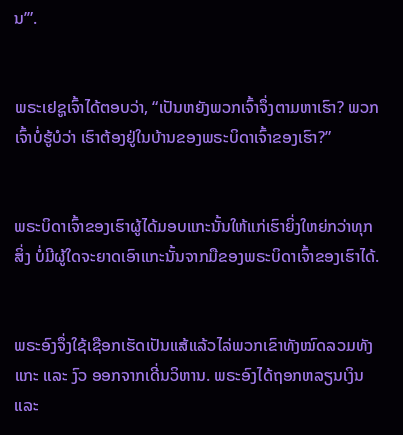ນ’”.


ພຣະເຢຊູເຈົ້າໄດ້ຕອບວ່າ, “ເປັນຫຍັງພວກເຈົ້າຈຶ່ງຕາມຫາເຮົາ? ພວກເຈົ້າບໍ່ຮູ້ບໍວ່າ ເຮົາຕ້ອງຢູ່ໃນບ້ານຂອງພຣະບິດາເຈົ້າຂອງເຮົາ?”


ພຣະບິດາເຈົ້າຂອງເຮົາຜູ້ໄດ້ມອບແກະນັ້ນໃຫ້ແກ່ເຮົາຍິ່ງໃຫຍ່ກວ່າທຸກສິ່ງ ບໍ່ມີຜູ້ໃດຈະຍາດເອົາແກະນັ້ນຈາກມືຂອງພຣະບິດາເຈົ້າຂອງເຮົາໄດ້.


ພຣະອົງຈຶ່ງໃຊ້ເຊືອກເຮັດເປັນແສ້ແລ້ວໄລ່ພວກເຂົາທັງໝົດລວມທັງແກະ ແລະ ງົວ ອອກຈາກເດີ່ນວິຫານ. ພຣະອົງໄດ້ຖອກຫລຽນເງິນ ແລະ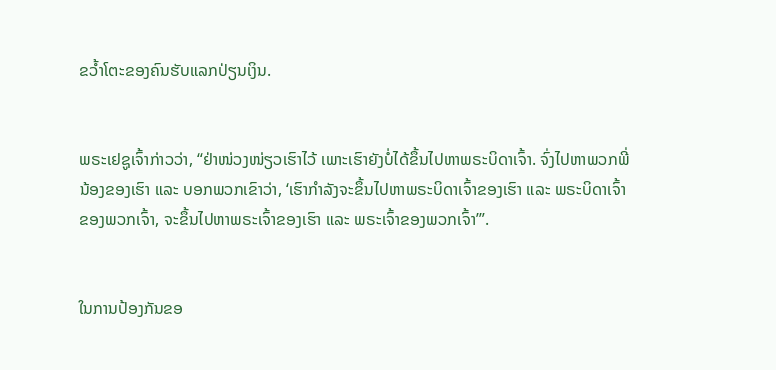ຂວ້ຳໂຕະຂອງຄົນຮັບແລກປ່ຽນເງິນ.


ພຣະເຢຊູເຈົ້າກ່າວວ່າ, “ຢ່າໜ່ວງໜ່ຽວເຮົາໄວ້ ເພາະເຮົາຍັງບໍ່ໄດ້ຂຶ້ນໄປຫາພຣະບິດາເຈົ້າ. ຈົ່ງໄປຫາພວກພີ່ນ້ອງຂອງເຮົາ ແລະ ບອກພວກເຂົາວ່າ, ‘ເຮົາກຳລັງຈະຂຶ້ນໄປຫາພຣະບິດາເຈົ້າຂອງເຮົາ ແລະ ພຣະບິດາເຈົ້າຂອງພວກເຈົ້າ, ຈະຂຶ້ນໄປຫາພຣະເຈົ້າຂອງເຮົາ ແລະ ພຣະເຈົ້າຂອງພວກເຈົ້າ’”.


ໃນການປ້ອງກັນຂອ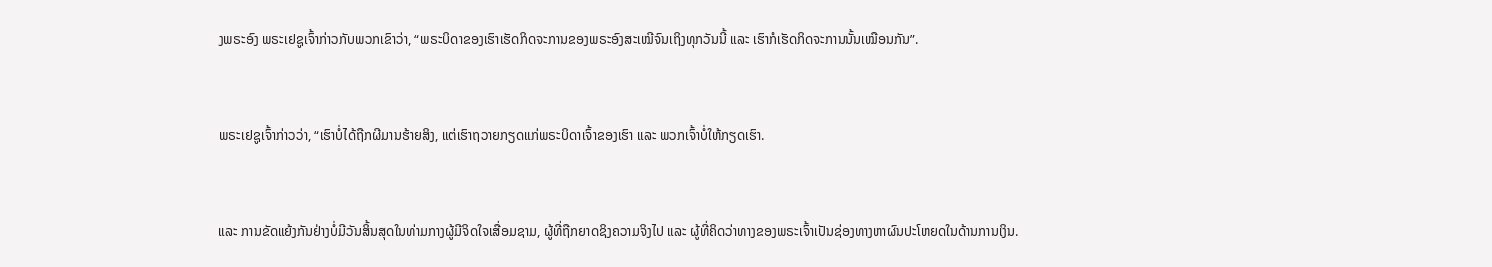ງພຣະອົງ ພຣະເຢຊູເຈົ້າກ່າວກັບພວກເຂົາວ່າ, “ພຣະບິດາຂອງເຮົາເຮັດກິດຈະການຂອງພຣະອົງສະເໝີຈົນເຖິງທຸກວັນນີ້ ແລະ ເຮົາກໍເຮັດກິດຈະການນັ້ນເໝືອນກັນ”.


ພຣະເຢຊູເຈົ້າກ່າວວ່າ, “ເຮົາບໍ່ໄດ້ຖືກຜີມານຮ້າຍສິງ, ແຕ່ເຮົາຖວາຍກຽດແກ່ພຣະບິດາເຈົ້າຂອງເຮົາ ແລະ ພວກເຈົ້າບໍ່ໃຫ້ກຽດເຮົາ.


ແລະ ການຂັດແຍ້ງກັນຢ່າງບໍ່ມີວັນສິ້ນສຸດໃນທ່າມກາງຜູ້ມີຈິດໃຈເສື່ອມຊາມ, ຜູ້ທີ່ຖືກຍາດຊິງຄວາມຈິງໄປ ແລະ ຜູ້ທີ່ຄິດວ່າທາງຂອງພຣະເຈົ້າເປັນຊ່ອງທາງຫາຜົນປະໂຫຍດໃນດ້ານການເງິນ.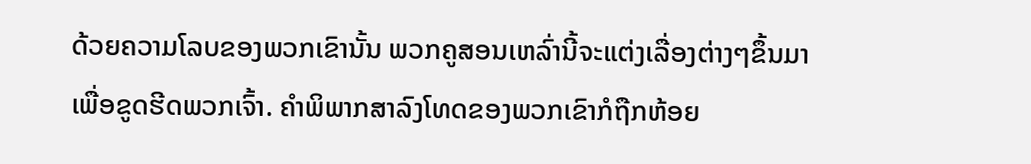ດ້ວຍຄວາມໂລບຂອງພວກເຂົານັ້ນ ພວກຄູສອນເຫລົ່ານີ້ຈະແຕ່ງເລື່ອງຕ່າງໆຂຶ້ນມາເພື່ອຂູດຮີດພວກເຈົ້າ. ຄຳພິພາກສາລົງໂທດຂອງພວກເຂົາກໍຖືກຫ້ອຍ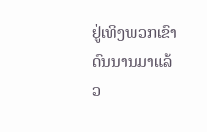ຢູ່ເທິງພວກເຂົາດົນນານມາແລ້ວ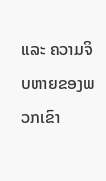ແລະ ຄວາມຈິບຫາຍຂອງພວກເຂົາ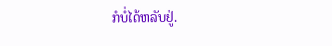ກໍບໍ່ໄດ້ຫລັບຢູ່.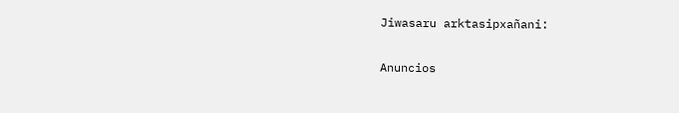Jiwasaru arktasipxañani:

Anuncios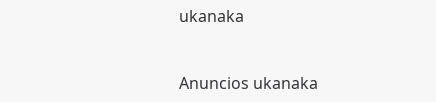ukanaka


Anuncios ukanaka